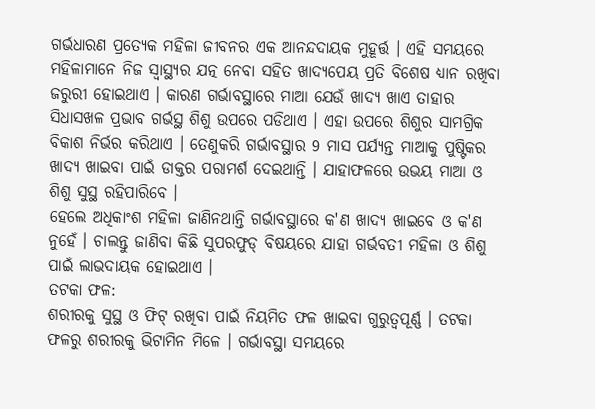ଗର୍ଭଧାରଣ ପ୍ରତ୍ୟେକ ମହିଳା ଜୀବନର ଏକ ଆନନ୍ଦଦାୟକ ମୁହୂର୍ତ୍ତ । ଏହି ସମୟରେ ମହିଳାମାନେ ନିଜ ସ୍ବାସ୍ଥ୍ୟର ଯତ୍ନ ନେବା ସହିତ ଖାଦ୍ୟପେୟ ପ୍ରତି ବିଶେଷ ଧ୍ୟାନ ରଖିବା ଜରୁରୀ ହୋଇଥାଏ । କାରଣ ଗର୍ଭାବସ୍ଥାରେ ମାଆ ଯେଉଁ ଖାଦ୍ୟ ଖାଏ ତାହାର ସିଧାସଖଳ ପ୍ରଭାବ ଗର୍ଭସ୍ଥ ଶିଶୁ ଉପରେ ପଡିଥାଏ । ଏହା ଉପରେ ଶିଶୁର ସାମଗ୍ରିକ ବିକାଶ ନିର୍ଭର କରିଥାଏ । ତେଣୁକରି ଗର୍ଭାବସ୍ଥାର 9 ମାସ ପର୍ଯ୍ୟନ୍ତ ମାଆକୁ ପୁଷ୍ଟିକର ଖାଦ୍ୟ ଖାଇବା ପାଇଁ ଡାକ୍ତର ପରାମର୍ଶ ଦେଇଥାନ୍ତି । ଯାହାଫଳରେ ଉଭୟ ମାଆ ଓ ଶିଶୁ ସୁସ୍ଥ ରହିପାରିବେ ।
ହେଲେ ଅଧିକାଂଶ ମହିଳା ଜାଣିନଥାନ୍ତି ଗର୍ଭାବସ୍ଥାରେ କ'ଣ ଖାଦ୍ୟ ଖାଇବେ ଓ କ'ଣ ନୁହେଁ । ଚାଲନ୍ତୁ ଜାଣିବା କିଛି ସୁପରଫୁଡ୍ ବିଷୟରେ ଯାହା ଗର୍ଭବତୀ ମହିଳା ଓ ଶିଶୁ ପାଇଁ ଲାଭଦାୟକ ହୋଇଥାଏ ।
ତଟକା ଫଳ:
ଶରୀରକୁ ସୁସ୍ଥ ଓ ଫିଟ୍ ରଖିବା ପାଇଁ ନିୟମିତ ଫଳ ଖାଇବା ଗୁରୁତ୍ବପୂର୍ଣ୍ଣ । ତଟକା ଫଳରୁ ଶରୀରକୁ ଭିଟାମିନ ମିଳେ । ଗର୍ଭାବସ୍ଥା ସମୟରେ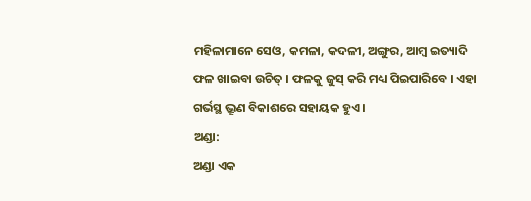ମହିଳାମାନେ ସେଓ, କମଳା, କଦଳୀ, ଅଙ୍ଗୁର, ଆମ୍ବ ଇତ୍ୟାଦି ଫଳ ଖାଇବା ଉଚିତ୍ । ଫଳକୁ ଜୁସ୍ କରି ମଧ୍ୟ ପିଇପାରିବେ । ଏହା ଗର୍ଭସ୍ଥ ଭ୍ରୂଣ ବିକାଶରେ ସହାୟକ ହୁଏ ।
ଅଣ୍ଡା:
ଅଣ୍ଡା ଏକ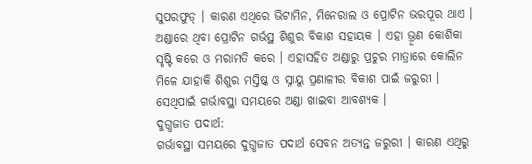ସୁପରଫୁଡ୍ । କାରଣ ଏଥିରେ ଭିଟାମିନ, ମିନେରାଲ ଓ ପ୍ରୋଟିନ ଭରପୂର ଥାଏ । ଅଣ୍ଡାରେ ଥିବା ପ୍ରୋଟିନ ଗର୍ଭସ୍ଥ ଶିଶୁର ବିକାଶ ସହାୟକ । ଏହା ଭ୍ରୂଣ କୋଶିକା ସୃଷ୍ଟି କରେ ଓ ମରାମତି କରେ । ଏହାସହିତ ଅଣ୍ଡାରୁ ପ୍ରଚୁର ମାତ୍ରାରେ କୋଲିନ ମିଳେ ଯାହାକି ଶିଶୁର ମସ୍ତିଷ୍କ ଓ ସ୍ନାୟୁ ପ୍ରଣାଳୀର ବିକାଶ ପାଇଁ ଜରୁରୀ । ସେଥିପାଇଁ ଗର୍ଭାବସ୍ଥା ସମୟରେ ଅଣ୍ଡା ଖାଇବା ଆବଶ୍ୟକ ।
ଦୁଗ୍ଧଜାତ ପଦାର୍ଥ:
ଗର୍ଭାବସ୍ଥା ସମୟରେ ଦୁଗ୍ଧଜାତ ପଦାର୍ଥ ସେବନ ଅତ୍ୟନ୍ତ ଜରୁରୀ । କାରଣ ଏଥିରୁ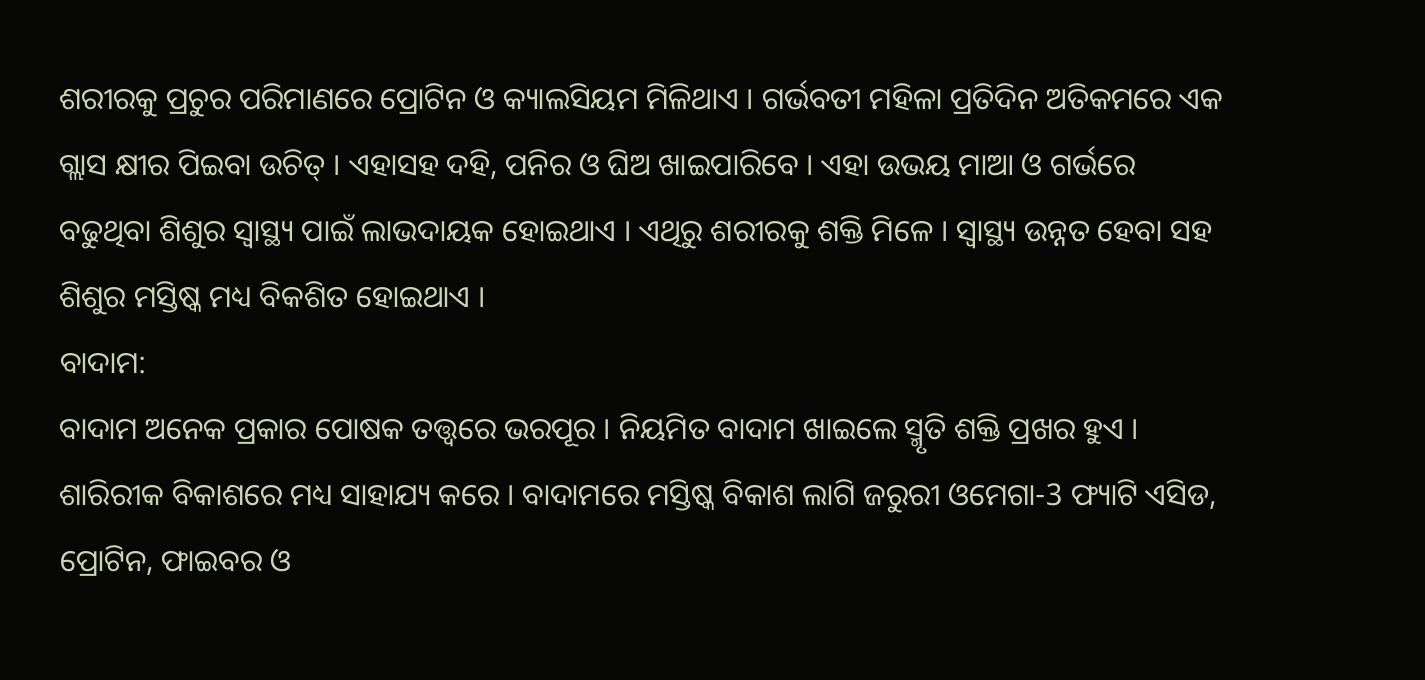ଶରୀରକୁ ପ୍ରଚୁର ପରିମାଣରେ ପ୍ରୋଟିନ ଓ କ୍ୟାଲସିୟମ ମିଳିଥାଏ । ଗର୍ଭବତୀ ମହିଳା ପ୍ରତିଦିନ ଅତିକମରେ ଏକ ଗ୍ଲାସ କ୍ଷୀର ପିଇବା ଉଚିତ୍ । ଏହାସହ ଦହି, ପନିର ଓ ଘିଅ ଖାଇପାରିବେ । ଏହା ଉଭୟ ମାଆ ଓ ଗର୍ଭରେ ବଢୁଥିବା ଶିଶୁର ସ୍ବାସ୍ଥ୍ୟ ପାଇଁ ଲାଭଦାୟକ ହୋଇଥାଏ । ଏଥିରୁ ଶରୀରକୁ ଶକ୍ତି ମିଳେ । ସ୍ବାସ୍ଥ୍ୟ ଉନ୍ନତ ହେବା ସହ ଶିଶୁର ମସ୍ତିଷ୍କ ମଧ୍ୟ ବିକଶିତ ହୋଇଥାଏ ।
ବାଦାମ:
ବାଦାମ ଅନେକ ପ୍ରକାର ପୋଷକ ତତ୍ତ୍ବରେ ଭରପୂର । ନିୟମିତ ବାଦାମ ଖାଇଲେ ସ୍ମୃତି ଶକ୍ତି ପ୍ରଖର ହୁଏ । ଶାରିରୀକ ବିକାଶରେ ମଧ୍ୟ ସାହାଯ୍ୟ କରେ । ବାଦାମରେ ମସ୍ତିଷ୍କ ବିକାଶ ଲାଗି ଜରୁରୀ ଓମେଗା-3 ଫ୍ୟାଟି ଏସିଡ, ପ୍ରୋଟିନ, ଫାଇବର ଓ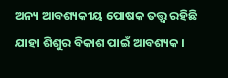ଅନ୍ୟ ଆବଶ୍ୟକୀୟ ପୋଷକ ତତ୍ତ୍ବ ରହିଛି ଯାହା ଶିଶୁର ବିକାଶ ପାଇଁ ଆବଶ୍ୟକ ।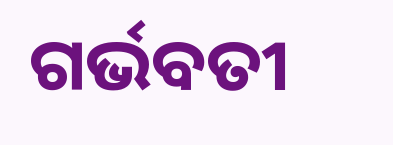ଗର୍ଭବତୀ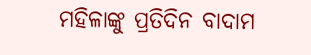ମହିଳାଙ୍କୁ ପ୍ରତିଦିନ ବାଦାମ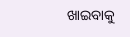ଖାଇବାକୁ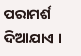ପରାମର୍ଶ ଦିଆଯାଏ ।